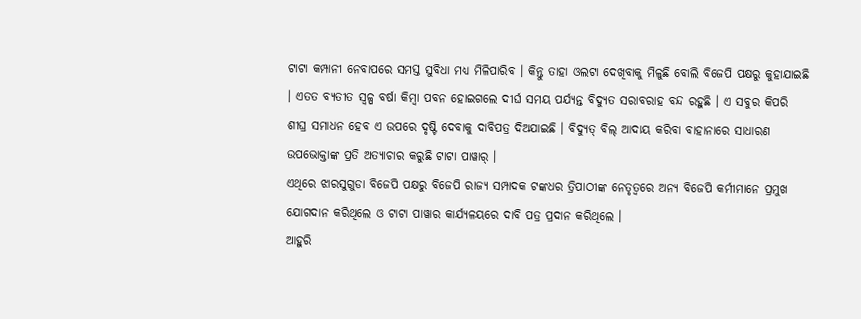ଟାଟା କମ୍ପାନୀ ନେବାପରେ ସମସ୍ତ ସୁବିଧା ମଧ୍ୟ ମିଳିପାରିବ । କିନ୍ତୁ ତାହା ଓଲଟା ଦେଖିବାକୁ ମିଳୁଛି ବୋଲି ବିଜେପି ପକ୍ଷରୁ କୁହାଯାଇଛି । ଏତତ ବ୍ୟତୀତ ସ୍ୱଳ୍ପ ବର୍ଷା କିମ୍ବା ପବନ ହୋଇଗଲେ ଦୀର୍ଘ ସମୟ ପର୍ଯ୍ୟନ୍ତ ବିଦ୍ୟୁତ ସରାବରାହ ବନ୍ଦ ରହୁଛି । ଏ ସବୁର କିପରି ଶୀଘ୍ର ସମାଧନ ହେବ ଏ ଉପରେ ଦୃଷ୍ଟି ଦେବାକୁ ଦାବିପତ୍ର ଦିଅଯାଇଛି । ବିଦ୍ୟୁତ୍ ବିଲ୍ ଆଦାୟ କରିବା ବାହାନାରେ ସାଧାରଣ ଉପଭୋକ୍ତାଙ୍କ ପ୍ରତି ଅତ୍ୟାଚାର କରୁଛି ଟାଟା ପାୱାର୍ ।
ଏଥିରେ ଝାରସୁଗୁଡା ବିଜେପି ପକ୍ଷରୁ ବିଜେପି ରାଜ୍ୟ ସମ୍ପାଦକ ଟଙ୍କଧର ତ୍ରିପାଠୀଙ୍କ ନେତୃତ୍ୱରେ ଅନ୍ୟ ବିଜେପି କର୍ମୀମାନେ ପ୍ରମୁଖ ଯୋଗଦାନ କରିଥିଲେ ଓ ଟାଟା ପାୱାର କାର୍ଯ୍ୟଳୟରେ ଦାବି ପତ୍ର ପ୍ରଦାନ କରିଥିଲେ ।
ଆହୁରି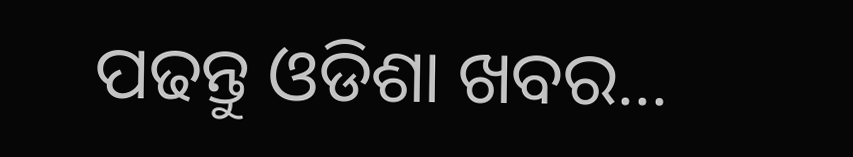ପଢନ୍ତୁ ଓଡିଶା ଖବର...